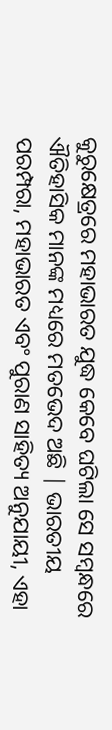କୁରୁକ୍ଷେତ୍ରରେ ମହାଭାରତ ଯୁଦ୍ଧ କେବେ ଘଟିଲା ସେ ସମ୍ବନ୍ଧରେ ଐତିହାସିକ ମାନଙ୍କ ମଧ୍ୟରେ ମତଭେଦ ଅଛି | ଭାରତୀୟ ପରମ୍ପରା, ମହାଭାରତ ଏବଂ ପୁରାଣ ସାହିତ୍ୟ ଅନୁଯାୟୀ, ଏହା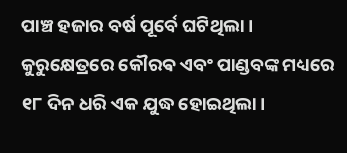ପାଞ୍ଚ ହଜାର ବର୍ଷ ପୂର୍ବେ ଘଟିଥିଲା। କୁରୁକ୍ଷେତ୍ରରେ କୌରଵ ଏବଂ ପାଣ୍ଡବଙ୍କ ମଧ୍ୟରେ ୧୮ ଦିନ ଧରି ଏକ ଯୁଦ୍ଧ ହୋଇଥିଲା।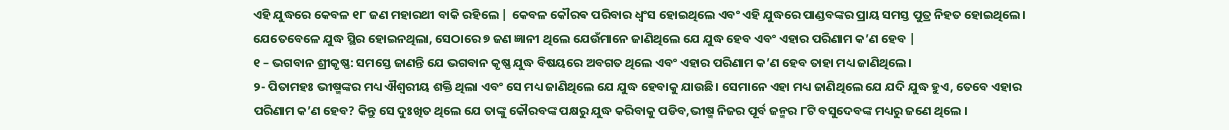ଏହି ଯୁଦ୍ଧରେ କେବଳ ୧୮ ଜଣ ମହାରଥୀ ବାକି ରହିଲେ | କେବଳ କୌରଵ ପରିବାର ଧ୍ୱଂସ ହୋଇଥିଲେ ଏବଂ ଏହି ଯୁଦ୍ଧରେ ପାଣ୍ଡବଙ୍କର ପ୍ରାୟ ସମସ୍ତ ପୁତ୍ର ନିହତ ହୋଇଥିଲେ। ଯେତେବେଳେ ଯୁଦ୍ଧ ସ୍ଥିର ହୋଇନଥିଲା, ସେଠାରେ ୭ ଜଣ ଜ୍ଞାନୀ ଥିଲେ ଯେଉଁମାନେ ଜାଣିଥିଲେ ଯେ ଯୁଦ୍ଧ ହେବ ଏବଂ ଏହାର ପରିଣାମ କ’ଣ ହେବ |
୧ – ଭଗବାନ ଶ୍ରୀକୃଷ୍ଣ: ସମସ୍ତେ ଜାଣନ୍ତି ଯେ ଭଗବାନ କୃଷ୍ଣ ଯୁଦ୍ଧ ବିଷୟରେ ଅବଗତ ଥିଲେ ଏବଂ ଏହାର ପରିଣାମ କ’ଣ ହେବ ତାହା ମଧ୍ୟ ଜାଣିଥିଲେ।
୨- ପିତାମହଃ ଭୀଷ୍ମଙ୍କର ମଧ୍ୟ ଐଶ୍ୱରୀୟ ଶକ୍ତି ଥିଲା ଏବଂ ସେ ମଧ୍ୟ ଜାଣିଥିଲେ ଯେ ଯୁଦ୍ଧ ହେବାକୁ ଯାଉଛି। ସେମାନେ ଏହା ମଧ୍ୟ ଜାଣିଥିଲେ ଯେ ଯଦି ଯୁଦ୍ଧ ହୁଏ, ତେବେ ଏହାର ପରିଣାମ କ’ଣ ହେବ? କିନ୍ତୁ ସେ ଦୁଃଖିତ ଥିଲେ ଯେ ତାଙ୍କୁ କୌରବଙ୍କ ପକ୍ଷରୁ ଯୁଦ୍ଧ କରିବାକୁ ପଡିବ,ଭୀଷ୍ମ ନିଜର ପୂର୍ବ ଜନ୍ମର ୮ଟି ବସୁଦେବଙ୍କ ମଧ୍ୟରୁ ଜଣେ ଥିଲେ ।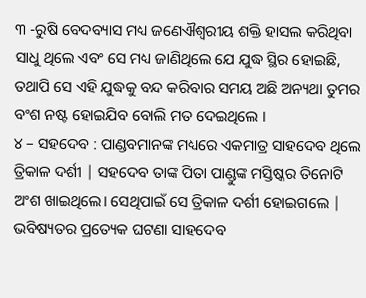୩ -ରୁଷି ବେଦବ୍ୟାସ ମଧ୍ୟ ଜଣେଐଶ୍ୱରୀୟ ଶକ୍ତି ହାସଲ କରିଥିବା ସାଧୁ ଥିଲେ ଏବଂ ସେ ମଧ୍ୟ ଜାଣିଥିଲେ ଯେ ଯୁଦ୍ଧ ସ୍ଥିର ହୋଇଛି, ତଥାପି ସେ ଏହି ଯୁଦ୍ଧକୁ ବନ୍ଦ କରିବାର ସମୟ ଅଛି ଅନ୍ୟଥା ତୁମର ବଂଶ ନଷ୍ଟ ହୋଇଯିବ ବୋଲି ମତ ଦେଇଥିଲେ ।
୪ – ସହଦେବ : ପାଣ୍ଡବମାନଙ୍କ ମଧ୍ୟରେ ଏକମାତ୍ର ସାହଦେବ ଥିଲେ ତ୍ରିକାଳ ଦର୍ଶୀ | ସହଦେବ ତାଙ୍କ ପିତା ପାଣ୍ଡୁଙ୍କ ମସ୍ତିଷ୍କର ତିନୋଟି ଅଂଶ ଖାଇଥିଲେ। ସେଥିପାଇଁ ସେ ତ୍ରିକାଳ ଦର୍ଶୀ ହୋଇଗଲେ | ଭବିଷ୍ୟତର ପ୍ରତ୍ୟେକ ଘଟଣା ସାହଦେବ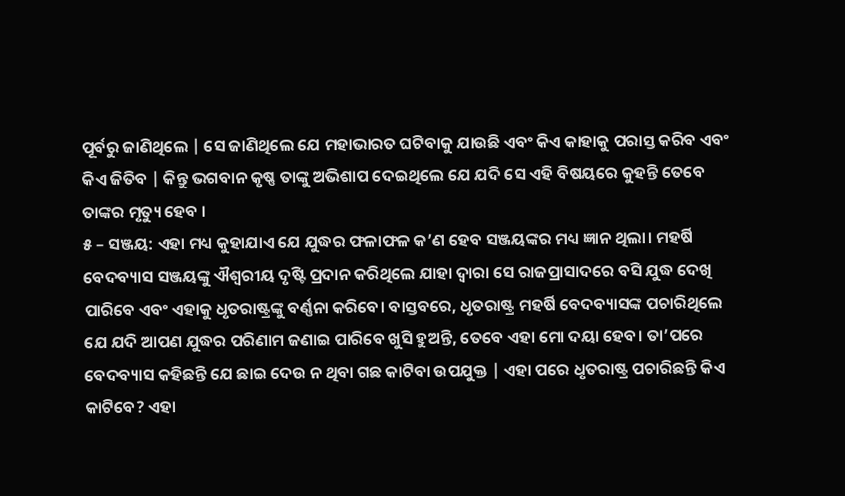ପୂର୍ବରୁ ଜାଣିଥିଲେ | ସେ ଜାଣିଥିଲେ ଯେ ମହାଭାରତ ଘଟିବାକୁ ଯାଉଛି ଏବଂ କିଏ କାହାକୁ ପରାସ୍ତ କରିବ ଏବଂ କିଏ ଜିତିବ | କିନ୍ତୁ ଭଗବାନ କୃଷ୍ଣ ତାଙ୍କୁ ଅଭିଶାପ ଦେଇଥିଲେ ଯେ ଯଦି ସେ ଏହି ବିଷୟରେ କୁହନ୍ତି ତେବେ ତାଙ୍କର ମୃତ୍ୟୁ ହେବ ।
୫ – ସଞ୍ଜୟ: ଏହା ମଧ୍ୟ କୁହାଯାଏ ଯେ ଯୁଦ୍ଧର ଫଳାଫଳ କ’ଣ ହେବ ସଞ୍ଜୟଙ୍କର ମଧ୍ୟ ଜ୍ଞାନ ଥିଲା। ମହର୍ଷି ବେଦବ୍ୟାସ ସଞ୍ଜୟଙ୍କୁ ଐଶ୍ୱରୀୟ ଦୃଷ୍ଟି ପ୍ରଦାନ କରିଥିଲେ ଯାହା ଦ୍ୱାରା ସେ ରାଜପ୍ରାସାଦରେ ବସି ଯୁଦ୍ଧ ଦେଖି ପାରିବେ ଏବଂ ଏହାକୁ ଧୃତରାଷ୍ଟ୍ରଙ୍କୁ ବର୍ଣ୍ଣନା କରିବେ। ବାସ୍ତବରେ, ଧୃତରାଷ୍ଟ୍ର ମହର୍ଷି ବେଦବ୍ୟାସଙ୍କ ପଚାରିଥିଲେ ଯେ ଯଦି ଆପଣ ଯୁଦ୍ଧର ପରିଣାମ ଜଣାଇ ପାରିବେ ଖୁସି ହୁଅନ୍ତି, ତେବେ ଏହା ମୋ ଦୟା ହେବ। ତା’ପରେ ବେଦବ୍ୟାସ କହିଛନ୍ତି ଯେ ଛାଇ ଦେଉ ନ ଥିବା ଗଛ କାଟିବା ଉପଯୁକ୍ତ | ଏହା ପରେ ଧୃତରାଷ୍ଟ୍ର ପଚାରିଛନ୍ତି କିଏ କାଟିବେ? ଏହା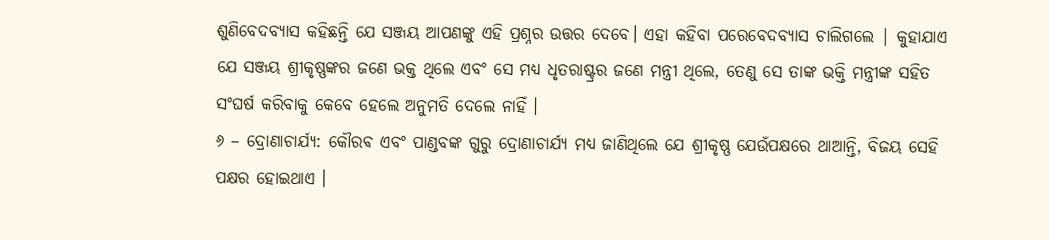ଶୁଣିବେଦବ୍ୟାସ କହିଛନ୍ତି ଯେ ସଞ୍ଜୟ ଆପଣଙ୍କୁ ଏହି ପ୍ରଶ୍ନର ଉତ୍ତର ଦେବେ। ଏହା କହିବା ପରେବେଦବ୍ୟାସ ଚାଲିଗଲେ | କୁହାଯାଏ ଯେ ସଞ୍ଜୟ ଶ୍ରୀକୃଷ୍ଣଙ୍କର ଜଣେ ଭକ୍ତ ଥିଲେ ଏବଂ ସେ ମଧ୍ୟ ଧୃତରାଷ୍ଟ୍ରର ଜଣେ ମନ୍ତ୍ରୀ ଥିଲେ, ତେଣୁ ସେ ତାଙ୍କ ଭକ୍ତି ମନ୍ତ୍ରୀଙ୍କ ସହିତ ସଂଘର୍ଷ କରିବାକୁ କେବେ ହେଲେ ଅନୁମତି ଦେଲେ ନାହିଁ ।
୬ – ଦ୍ରୋଣାଚାର୍ଯ୍ୟ: କୌରଵ ଏବଂ ପାଣ୍ଡବଙ୍କ ଗୁରୁ ଦ୍ରୋଣାଚାର୍ଯ୍ୟ ମଧ୍ୟ ଜାଣିଥିଲେ ଯେ ଶ୍ରୀକୃଷ୍ଣ ଯେଉଁପକ୍ଷରେ ଥାଆନ୍ତି, ବିଜୟ ସେହି ପକ୍ଷର ହୋଇଥାଏ ।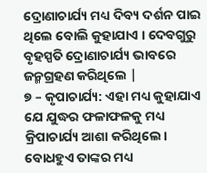ଦ୍ରୋଣାଚାର୍ଯ୍ୟ ମଧ୍ୟ ଦିବ୍ୟ ଦର୍ଶନ ପାଇ ଥିଲେ ବୋଲି କୁହାଯାଏ । ଦେବଗୁରୁ ବୃହସ୍ପତି ଦ୍ରୋଣାଚାର୍ଯ୍ୟ ଭାବରେ ଜନ୍ମଗ୍ରହଣ କରିଥିଲେ |
୭ – କୃପାଚାର୍ଯ୍ୟ: ଏହା ମଧ୍ୟ କୁହାଯାଏ ଯେ ଯୁଦ୍ଧର ଫଳାଫଳକୁ ମଧ୍ୟ କ୍ରିପାଚାର୍ଯ୍ୟ ଆଶା କରିଥିଲେ। ବୋଧହୁଏ ତାଙ୍କର ମଧ୍ୟ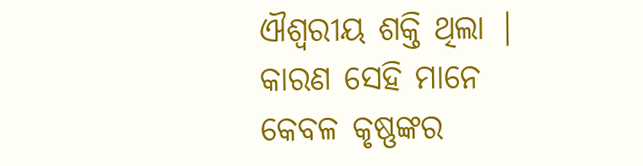ଐଶ୍ୱରୀୟ ଶକ୍ତି ଥିଲା | କାରଣ ସେହି ମାନେ କେବଳ କୃଷ୍ଣଙ୍କର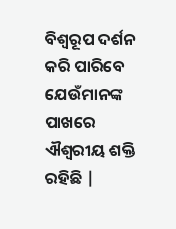ବିଶ୍ଵରୂପ ଦର୍ଶନ କରି ପାରିବେ ଯେଉଁମାନଙ୍କ ପାଖରେ ଐଶ୍ୱରୀୟ ଶକ୍ତି ରହିଛି |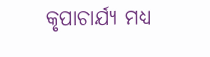କୃପାଚାର୍ଯ୍ୟ ମଧ୍ୟ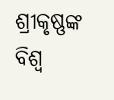ଶ୍ରୀକୃଷ୍ଣଙ୍କ ବିଶ୍ୱ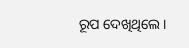ରୂପ ଦେଖିଥିଲେ।